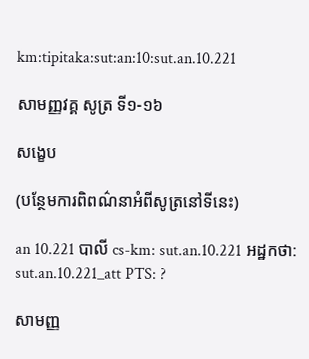km:tipitaka:sut:an:10:sut.an.10.221

សាមញ្ញវគ្គ សូត្រ ទី១-១៦

សង្ខេប

(បន្ថែមការពិពណ៌នាអំពីសូត្រនៅទីនេះ)

an 10.221 បាលី cs-km: sut.an.10.221 អដ្ឋកថា: sut.an.10.221_att PTS: ?

សាមញ្ញ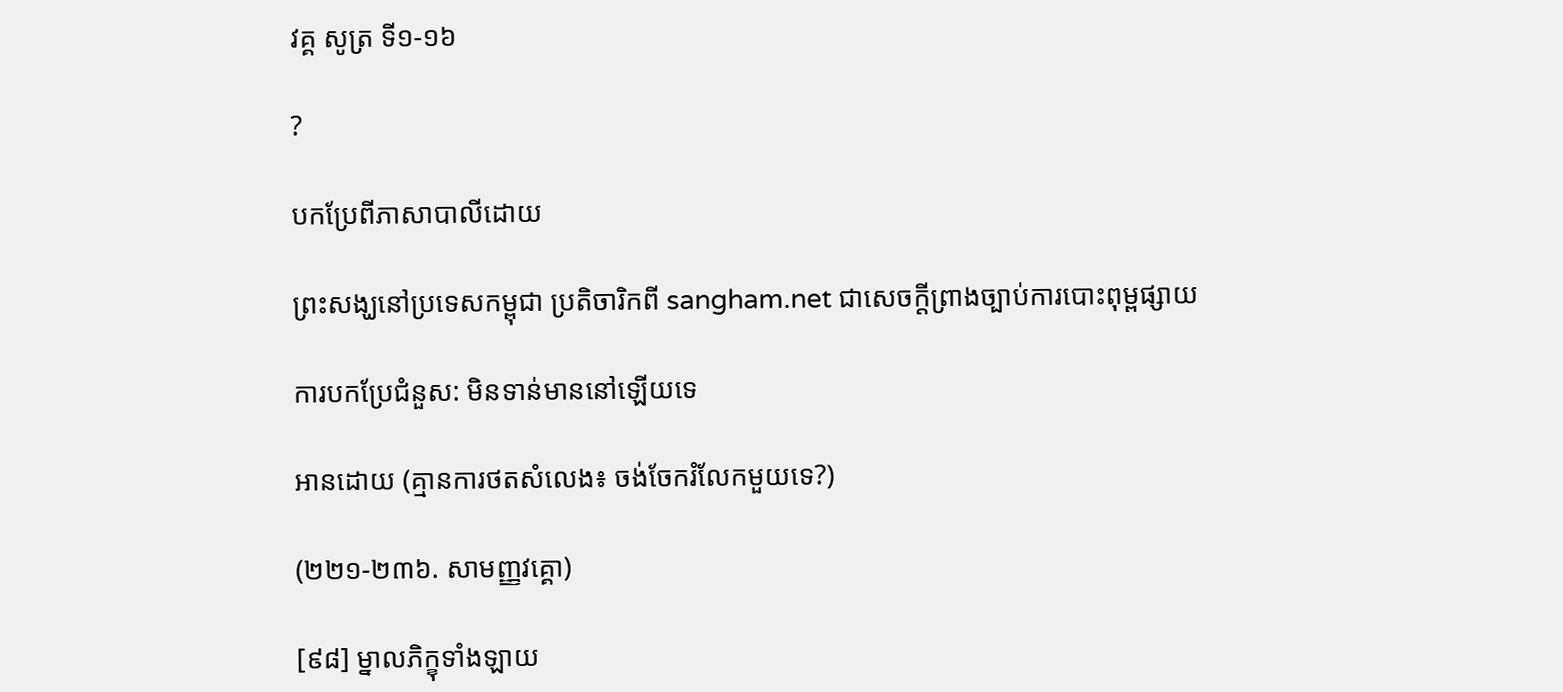វគ្គ សូត្រ ទី១-១៦

?

បកប្រែពីភាសាបាលីដោយ

ព្រះសង្ឃនៅប្រទេសកម្ពុជា ប្រតិចារិកពី sangham.net ជាសេចក្តីព្រាងច្បាប់ការបោះពុម្ពផ្សាយ

ការបកប្រែជំនួស: មិនទាន់មាននៅឡើយទេ

អានដោយ (គ្មានការថតសំលេង៖ ចង់ចែករំលែកមួយទេ?)

(២២១-២៣៦. សាមញ្ញវគ្គោ)

[៩៨] ម្នាលភិក្ខុទាំងឡាយ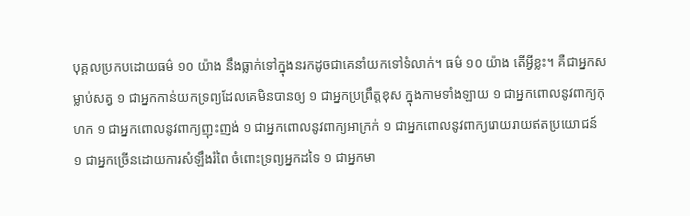បុគ្គលប្រកបដោយធម៌ ១០ យ៉ាង នឹងធ្លាក់ទៅក្នុងនរកដូចជាគេនាំយកទៅទំលាក់។ ធម៌ ១០ យ៉ាង តើអ្វីខ្លះ។ គឺជាអ្នកសម្លាប់សត្វ ១ ជាអ្នកកាន់យកទ្រព្យដែលគេមិនបានឲ្យ ១ ជាអ្នកប្រព្រឹត្តខុស ក្នុងកាមទាំងឡាយ ១ ជាអ្នកពោលនូវពាក្យកុហក ១ ជាអ្នកពោលនូវពាក្យញុះញង់ ១ ជាអ្នកពោលនូវពាក្យអាក្រក់ ១ ជាអ្នកពោលនូវពាក្យរោយរាយឥតប្រយោជន៍ ១ ជាអ្នកច្រើនដោយការសំឡឹងរំពៃ ចំពោះទ្រព្យអ្នកដទៃ ១ ជាអ្នកមា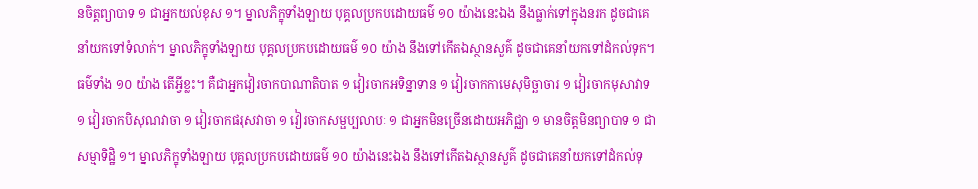នចិត្តព្យាបាទ ១ ជាអ្នកយល់ខុស ១។ ម្នាលភិក្ខុទាំងឡាយ បុគ្គលប្រកបដោយធម៌ ១០ យ៉ាងនេះឯង នឹងធ្លាក់ទៅក្នុងនរក ដូចជាគេនាំយកទៅទំលាក់។ ម្នាលភិក្ខុទាំងឡាយ បុគ្គលប្រកបដោយធម៌ ១០ យ៉ាង នឹងទៅកើតឯស្ថានសួគ៌ ដូចជាគេនាំយកទៅដំកល់ទុក។ ធម៌ទាំង ១០ យ៉ាង តើអ្វីខ្លះ។ គឺជាអ្នកវៀរចាកបាណាតិបាត ១ វៀរចាកអទិន្នាទាន ១ វៀរចាកកាមេសុមិច្ឆាចារ ១ វៀរចាកមុសាវាទ ១ វៀរចាកបិសុណវាចា ១ វៀរចាកផរុសវាចា ១ វៀរចាកសម្ផប្បលាបៈ ១ ជាអ្នកមិនច្រើនដោយអភិជ្ឈា ១ មានចិត្តមិនព្យាបាទ ១ ជាសម្មាទិដ្ឋិ ១។ ម្នាលភិក្ខុទាំងឡាយ បុគ្គលប្រកបដោយធម៌ ១០ យ៉ាងនេះឯង នឹងទៅកើតឯស្ថានសួគ៌ ដូចជាគេនាំយកទៅដំកល់ទុ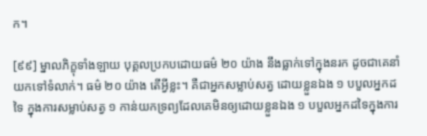ក។

[៩៩] ម្នាលភិក្ខុទាំងឡាយ បុគ្គលប្រកបដោយធម៌ ២០ យ៉ាង នឹងធ្លាក់ទៅក្នុងនរក ដូចជាគេនាំយកទៅទំលាក់។ ធម៌ ២០ យ៉ាង តើអ្វីខ្លះ។ គឺជាអ្នកសម្លាប់សត្វ ដោយខ្លួនឯង ១ បបួលអ្នកដទៃ ក្នុងការសម្លាប់សត្វ ១ កាន់យកទ្រព្យដែលគេមិនឲ្យដោយខ្លួនឯង ១ បបួលអ្នកដទៃក្នុងការ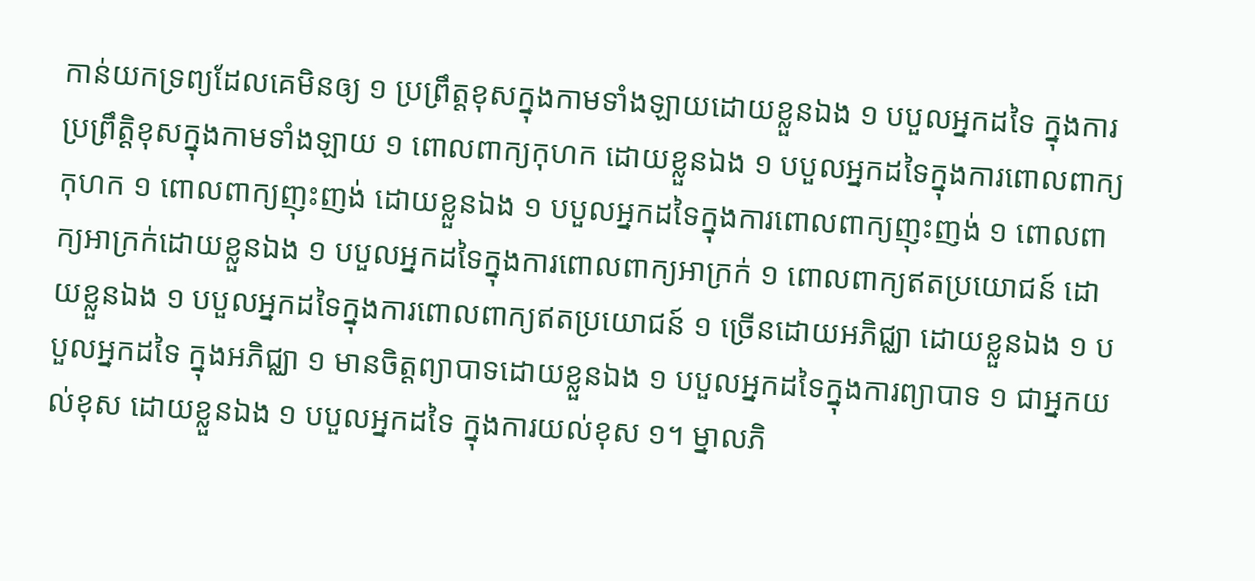កាន់យកទ្រព្យដែលគេមិនឲ្យ ១ ប្រព្រឹត្តខុសក្នុងកាមទាំងឡាយដោយខ្លួនឯង ១ បបួលអ្នកដទៃ ក្នុងការប្រព្រឹត្តិខុសក្នុងកាមទាំងឡាយ ១ ពោលពាក្យកុហក ដោយខ្លួនឯង ១ បបួលអ្នកដទៃក្នុងការពោលពាក្យកុហក ១ ពោលពាក្យញុះញង់ ដោយខ្លួនឯង ១ បបួលអ្នកដទៃក្នុងការពោលពាក្យញុះញង់ ១ ពោលពាក្យអាក្រក់ដោយខ្លួនឯង ១ បបួលអ្នកដទៃក្នុងការពោលពាក្យអាក្រក់ ១ ពោលពាក្យឥតប្រយោជន៍ ដោយខ្លួនឯង ១ បបួលអ្នកដទៃក្នុងការពោលពាក្យឥតប្រយោជន៍ ១ ច្រើនដោយអភិជ្ឈា ដោយខ្លួនឯង ១ បបួលអ្នកដទៃ ក្នុងអភិជ្ឈា ១ មានចិត្តព្យាបាទដោយខ្លួនឯង ១ បបួលអ្នកដទៃក្នុងការព្យាបាទ ១ ជាអ្នកយល់ខុស ដោយខ្លួនឯង ១ បបួលអ្នកដទៃ ក្នុងការយល់ខុស ១។ ម្នាលភិ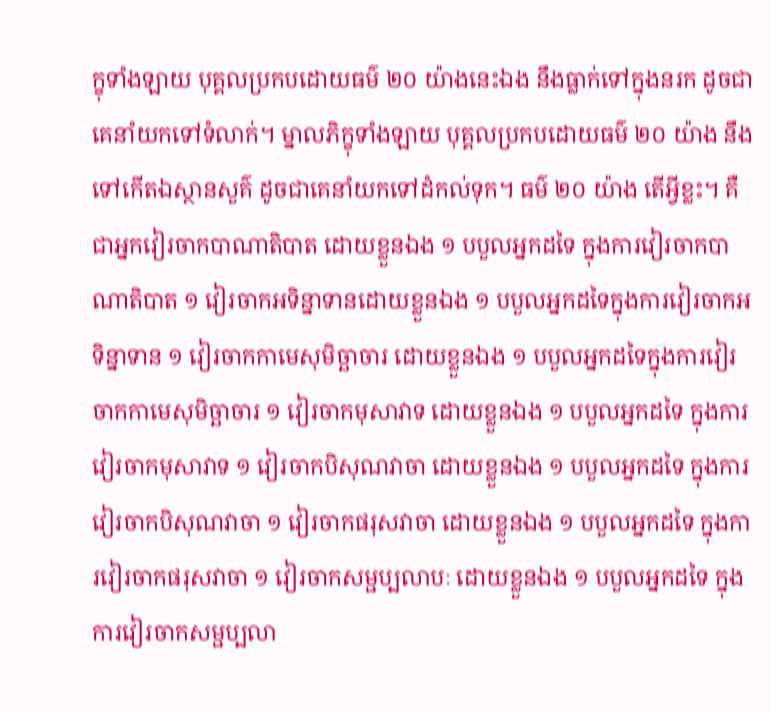ក្ខុទាំងឡាយ បុគ្គលប្រកបដោយធម៌ ២០ យ៉ាងនេះឯង នឹងធ្លាក់ទៅក្នុងនរក ដូចជាគេនាំយកទៅទំលាក់។ ម្នាលភិក្ខុទាំងឡាយ បុគ្គលប្រកបដោយធម៌ ២០ យ៉ាង នឹងទៅកើតឯស្ថានសួគ៌ ដូចជាគេនាំយកទៅដំកល់ទុក។ ធម៌ ២០ យ៉ាង តើអ្វីខ្លះ។ គឺជាអ្នកវៀរចាកបាណាតិបាត ដោយខ្លួនឯង ១ បបួលអ្នកដទៃ ក្នុងការវៀរចាកបាណាតិបាត ១ វៀរចាកអទិន្នាទានដោយខ្លួនឯង ១ បបួលអ្នកដទៃក្នុងការវៀរចាកអទិន្នាទាន ១ វៀរចាកកាមេសុមិច្ឆាចារ ដោយខ្លួនឯង ១ បបួលអ្នកដទៃក្នុងការវៀរចាកកាមេសុមិច្ឆាចារ ១ វៀរចាកមុសាវាទ ដោយខ្លួនឯង ១ បបួលអ្នកដទៃ ក្នុងការវៀរចាកមុសាវាទ ១ វៀរចាកបិសុណវាចា ដោយខ្លួនឯង ១ បបួលអ្នកដទៃ ក្នុងការវៀរចាកបិសុណវាចា ១ វៀរចាកផរុសវាចា ដោយខ្លួនឯង ១ បបួលអ្នកដទៃ ក្នុងការវៀរចាកផរុសវាចា ១ វៀរចាកសម្ផប្បលាបៈ ដោយខ្លួនឯង ១ បបួលអ្នកដទៃ ក្នុងការវៀរចាកសម្ផប្បលា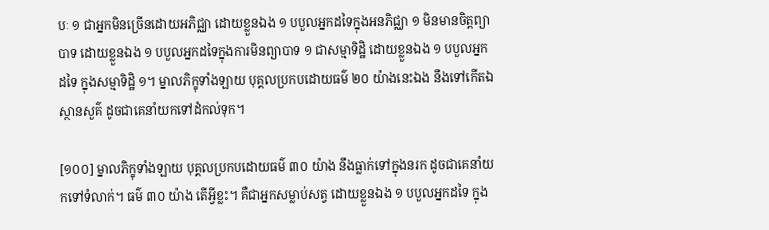បៈ ១ ជាអ្នកមិនច្រើនដោយអភិជ្ឈា ដោយខ្លួនឯង ១ បបួលអ្នកដទៃក្នុងអនភិជ្ឈា ១ មិនមានចិត្តព្យាបាទ ដោយខ្លួនឯង ១ បបួលអ្នកដទៃក្នុងការមិនព្យាបាទ ១ ជាសម្មាទិដ្ឋិ ដោយខ្លួនឯង ១ បបួលអ្នកដទៃ ក្នុងសម្មាទិដ្ឋិ ១។ ម្នាលភិក្ខុទាំងឡាយ បុគ្គលប្រកបដោយធម៌ ២០ យ៉ាងនេះឯង នឹងទៅកើតឯស្ថានសួគ៌ ដូចជាគេនាំយកទៅដំកល់ទុក។

[១០០] ម្នាលភិក្ខុទាំងឡាយ បុគ្គលប្រកបដោយធម៌ ៣០ យ៉ាង នឹងធ្លាក់ទៅក្នុងនរក ដូចជាគេនាំយកទៅទំលាក់។ ធម៌ ៣០ យ៉ាង តើអ្វីខ្លះ។ គឺជាអ្នកសម្លាប់សត្វ ដោយខ្លួនឯង ១ បបួលអ្នកដទៃ ក្នុង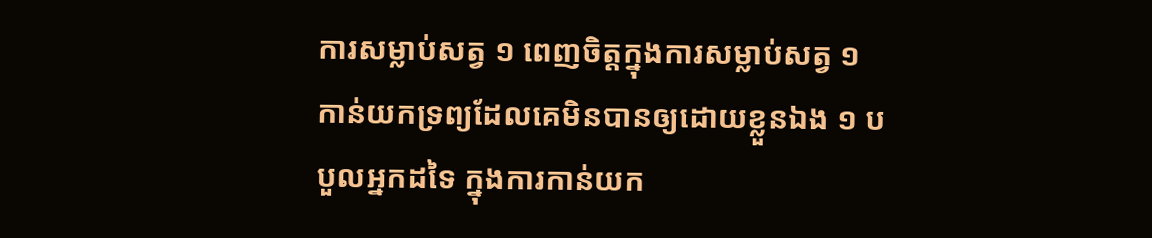ការសម្លាប់សត្វ ១ ពេញចិត្តក្នុងការសម្លាប់សត្វ ១ កាន់យកទ្រព្យដែលគេមិនបានឲ្យដោយខ្លួនឯង ១ បបួលអ្នកដទៃ ក្នុងការកាន់យក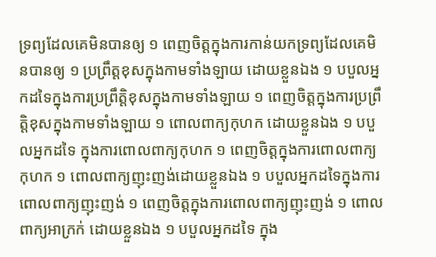ទ្រព្យដែលគេមិនបានឲ្យ ១ ពេញចិត្តក្នុងការកាន់យកទ្រព្យដែលគេមិនបានឲ្យ ១ ប្រព្រឹត្តខុសក្នុងកាមទាំងឡាយ ដោយខ្លួនឯង ១ បបួលអ្នកដទៃក្នុងការប្រព្រឹត្តិខុសក្នុងកាមទាំងឡាយ ១ ពេញចិត្តក្នុងការប្រព្រឹត្តិខុសក្នុងកាមទាំងឡាយ ១ ពោលពាក្យកុហក ដោយខ្លួនឯង ១ បបួលអ្នកដទៃ ក្នុងការពោលពាក្យកុហក ១ ពេញចិត្តក្នុងការពោលពាក្យកុហក ១ ពោលពាក្យញុះញង់ដោយខ្លួនឯង ១ បបួលអ្នកដទៃក្នុងការពោលពាក្យញុះញង់ ១ ពេញចិត្តក្នុងការពោលពាក្យញុះញង់ ១ ពោលពាក្យអាក្រក់ ដោយខ្លួនឯង ១ បបួលអ្នកដទៃ ក្នុង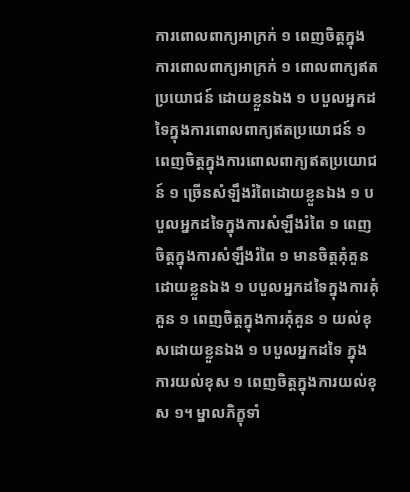ការពោលពាក្យអាក្រក់ ១ ពេញចិត្តក្នុងការពោលពាក្យអាក្រក់ ១ ពោលពាក្យឥតប្រយោជន៍ ដោយខ្លួនឯង ១ បបួលអ្នកដទៃក្នុងការពោលពាក្យឥតប្រយោជន៍ ១ ពេញចិត្តក្នុងការពោលពាក្យឥតប្រយោជន៍ ១ ច្រើនសំឡឹងរំពៃដោយខ្លួនឯង ១ បបួលអ្នកដទៃក្នុងការសំឡឹងរំពៃ ១ ពេញចិត្តក្នុងការសំឡឹងរំពៃ ១ មានចិត្តគុំគួនដោយខ្លួនឯង ១ បបួលអ្នកដទៃក្នុងការគុំគួន ១ ពេញចិត្តក្នុងការគុំគួន ១ យល់ខុសដោយខ្លួនឯង ១ បបួលអ្នកដទៃ ក្នុងការយល់ខុស ១ ពេញចិត្តក្នុងការយល់ខុស ១។ ម្នាលភិក្ខុទាំ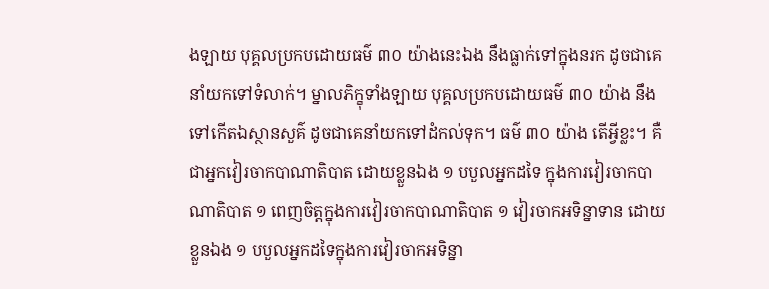ងឡាយ បុគ្គលប្រកបដោយធម៌ ៣០ យ៉ាងនេះឯង នឹងធ្លាក់ទៅក្នុងនរក ដូចជាគេនាំយកទៅទំលាក់។ ម្នាលភិក្ខុទាំងឡាយ បុគ្គលប្រកបដោយធម៌ ៣០ យ៉ាង នឹងទៅកើតឯស្ថានសួគ៌ ដូចជាគេនាំយកទៅដំកល់ទុក។ ធម៌ ៣០ យ៉ាង តើអ្វីខ្លះ។ គឺជាអ្នកវៀរចាកបាណាតិបាត ដោយខ្លួនឯង ១ បបួលអ្នកដទៃ ក្នុងការវៀរចាកបាណាតិបាត ១ ពេញចិត្តក្នុងការវៀរចាកបាណាតិបាត ១ វៀរចាកអទិន្នាទាន ដោយខ្លួនឯង ១ បបួលអ្នកដទៃក្នុងការវៀរចាកអទិន្នា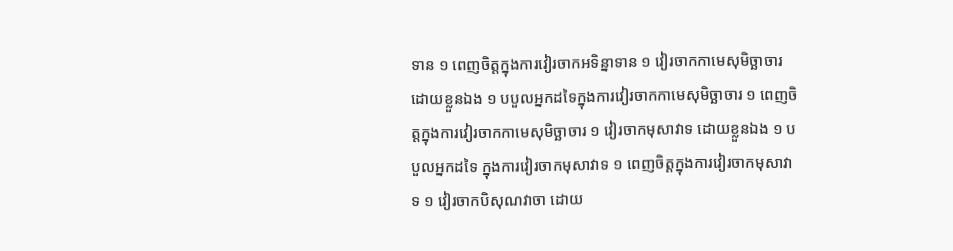ទាន ១ ពេញចិត្តក្នុងការវៀរចាកអទិន្នាទាន ១ វៀរចាកកាមេសុមិច្ឆាចារ ដោយខ្លួនឯង ១ បបួលអ្នកដទៃក្នុងការវៀរចាកកាមេសុមិច្ឆាចារ ១ ពេញចិត្តក្នុងការវៀរចាកកាមេសុមិច្ឆាចារ ១ វៀរចាកមុសាវាទ ដោយខ្លួនឯង ១ បបួលអ្នកដទៃ ក្នុងការវៀរចាកមុសាវាទ ១ ពេញចិត្តក្នុងការវៀរចាកមុសាវាទ ១ វៀរចាកបិសុណវាចា ដោយ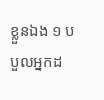ខ្លួនឯង ១ បបួលអ្នកដ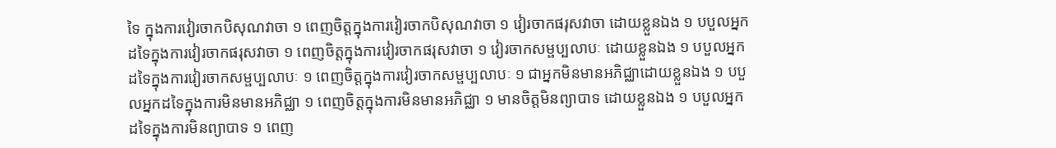ទៃ ក្នុងការវៀរចាកបិសុណវាចា ១ ពេញចិត្តក្នុងការវៀរចាកបិសុណវាចា ១ វៀរចាកផរុសវាចា ដោយខ្លួនឯង ១ បបួលអ្នកដទៃក្នុងការវៀរចាកផរុសវាចា ១ ពេញចិត្តក្នុងការវៀរចាកផរុសវាចា ១ វៀរចាកសម្ផប្បលាបៈ ដោយខ្លួនឯង ១ បបួលអ្នកដទៃក្នុងការវៀរចាកសម្ផប្បលាបៈ ១ ពេញចិត្តក្នុងការវៀរចាកសម្ផប្បលាបៈ ១ ជាអ្នកមិនមានអភិជ្ឈាដោយខ្លួនឯង ១ បបួលអ្នកដទៃក្នុងការមិនមានអភិជ្ឈា ១ ពេញចិត្តក្នុងការមិនមានអភិជ្ឈា ១ មានចិត្តមិនព្យាបាទ ដោយខ្លួនឯង ១ បបួលអ្នកដទៃក្នុងការមិនព្យាបាទ ១ ពេញ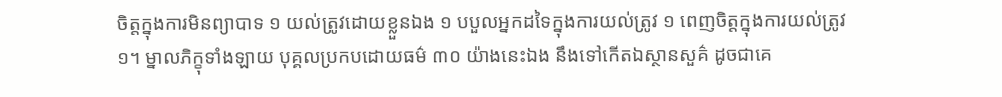ចិត្តក្នុងការមិនព្យាបាទ ១ យល់ត្រូវដោយខ្លួនឯង ១ បបួលអ្នកដទៃក្នុងការយល់ត្រូវ ១ ពេញចិត្តក្នុងការយល់ត្រូវ ១។ ម្នាលភិក្ខុទាំងឡាយ បុគ្គលប្រកបដោយធម៌ ៣០ យ៉ាងនេះឯង នឹងទៅកើតឯស្ថានសួគ៌ ដូចជាគេ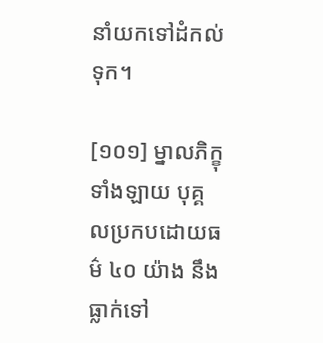នាំយកទៅដំកល់ទុក។

[១០១] ម្នាលភិក្ខុទាំងឡាយ បុគ្គលប្រកបដោយធម៌ ៤០ យ៉ាង នឹងធ្លាក់ទៅ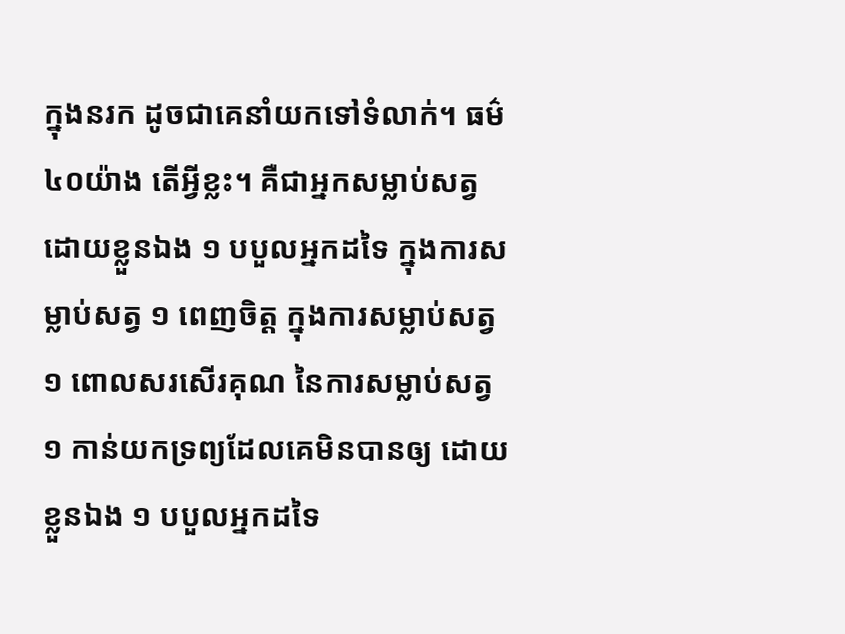ក្នុងនរក ដូចជាគេនាំយកទៅទំលាក់។ ធម៌ ៤០យ៉ាង តើអ្វីខ្លះ។ គឺជាអ្នកសម្លាប់សត្វ ដោយខ្លួនឯង ១ បបួលអ្នកដទៃ ក្នុងការសម្លាប់សត្វ ១ ពេញចិត្ត ក្នុងការសម្លាប់សត្វ ១ ពោលសរសើរគុណ នៃការសម្លាប់សត្វ ១ កាន់យកទ្រព្យដែលគេមិនបានឲ្យ ដោយខ្លួនឯង ១ បបួលអ្នកដទៃ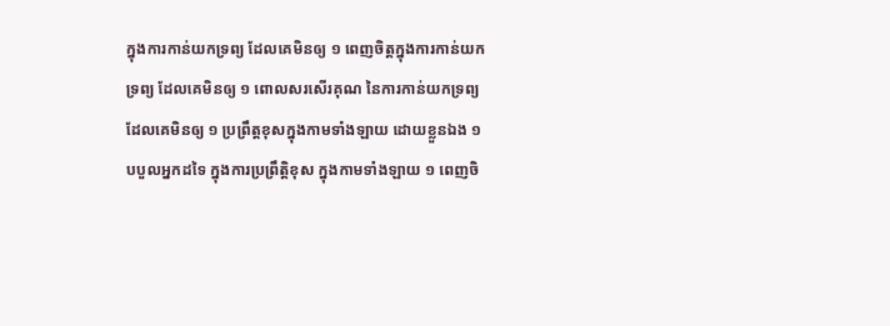ក្នុងការកាន់យកទ្រព្យ ដែលគេមិនឲ្យ ១ ពេញចិត្តក្នុងការកាន់យកទ្រព្យ ដែលគេមិនឲ្យ ១ ពោលសរសើរគុណ នៃការកាន់យកទ្រព្យ ដែលគេមិនឲ្យ ១ ប្រព្រឹត្តខុសក្នុងកាមទាំងឡាយ ដោយខ្លួនឯង ១ បបួលអ្នកដទៃ ក្នុងការប្រព្រឹត្តិខុស ក្នុងកាមទាំងឡាយ ១ ពេញចិ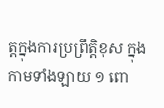ត្តក្នុងការប្រព្រឹត្តិខុស ក្នុងកាមទាំងឡាយ ១ ពោ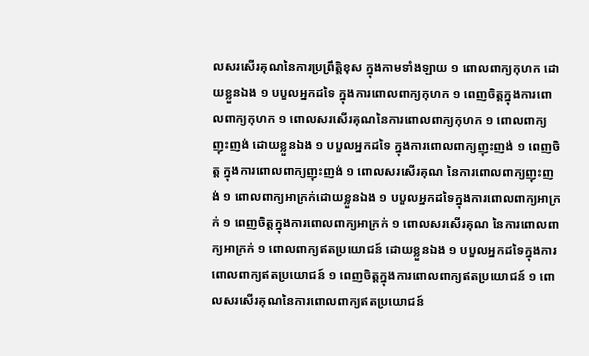លសរសើរគុណនៃការប្រព្រឹត្តិខុស ក្នុងកាមទាំងឡាយ ១ ពោលពាក្យកុហក ដោយខ្លួនឯង ១ បបួលអ្នកដទៃ ក្នុងការពោលពាក្យកុហក ១ ពេញចិត្តក្នុងការពោលពាក្យកុហក ១ ពោលសរសើរគុណនៃការពោលពាក្យកុហក ១ ពោលពាក្យញុះញង់ ដោយខ្លួនឯង ១ បបួលអ្នកដទៃ ក្នុងការពោលពាក្យញុះញង់ ១ ពេញចិត្ត ក្នុងការពោលពាក្យញុះញង់ ១ ពោលសរសើរគុណ នៃការពោលពាក្យញុះញង់ ១ ពោលពាក្យអាក្រក់ដោយខ្លួនឯង ១ បបួលអ្នកដទៃក្នុងការពោលពាក្យអាក្រក់ ១ ពេញចិត្តក្នុងការពោលពាក្យអាក្រក់ ១ ពោលសរសើរគុណ នៃការពោលពាក្យអាក្រក់ ១ ពោលពាក្យឥតប្រយោជន៍ ដោយខ្លួនឯង ១ បបួលអ្នកដទៃក្នុងការពោលពាក្យឥតប្រយោជន៍ ១ ពេញចិត្តក្នុងការពោលពាក្យឥតប្រយោជន៍ ១ ពោលសរសើរគុណនៃការពោលពាក្យឥតប្រយោជន៍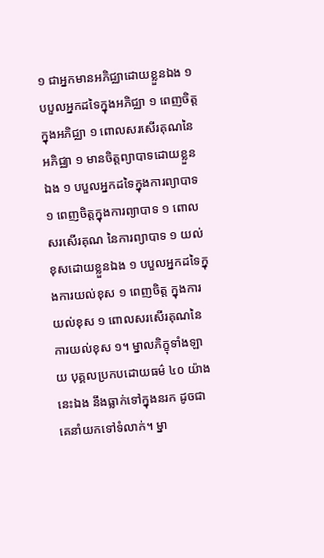១ ជាអ្នកមានអភិជ្ឈាដោយខ្លួនឯង ១ បបួលអ្នកដទៃក្នុងអភិជ្ឈា ១ ពេញចិត្តក្នុងអភិជ្ឈា ១ ពោលសរសើរគុណនៃអភិជ្ឈា ១ មានចិត្តព្យាបាទដោយខ្លួនឯង ១ បបួលអ្នកដទៃក្នុងការព្យាបាទ ១ ពេញចិត្តក្នុងការព្យាបាទ ១ ពោលសរសើរគុណ នៃការព្យាបាទ ១ យល់ខុសដោយខ្លួនឯង ១ បបួលអ្នកដទៃក្នុងការយល់ខុស ១ ពេញចិត្ត ក្នុងការយល់ខុស ១ ពោលសរសើរគុណនៃការយល់ខុស ១។ ម្នាលភិក្ខុទាំងឡាយ បុគ្គលប្រកបដោយធម៌ ៤០ យ៉ាងនេះឯង នឹងធ្លាក់ទៅក្នុងនរក ដូចជាគេនាំយកទៅទំលាក់។ ម្នា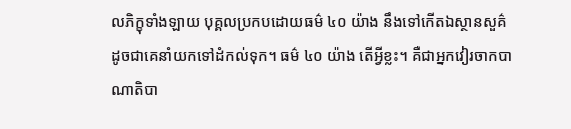លភិក្ខុទាំងឡាយ បុគ្គលប្រកបដោយធម៌ ៤០ យ៉ាង នឹងទៅកើតឯស្ថានសួគ៌ ដូចជាគេនាំយកទៅដំកល់ទុក។ ធម៌ ៤០ យ៉ាង តើអ្វីខ្លះ។ គឺជាអ្នកវៀរចាកបាណាតិបា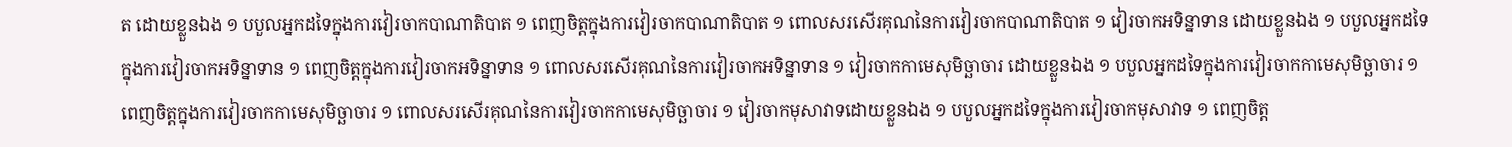ត ដោយខ្លួនឯង ១ បបួលអ្នកដទៃក្នុងការវៀរចាកបាណាតិបាត ១ ពេញចិត្តក្នុងការវៀរចាកបាណាតិបាត ១ ពោលសរសើរគុណនៃការវៀរចាកបាណាតិបាត ១ វៀរចាកអទិន្នាទាន ដោយខ្លួនឯង ១ បបួលអ្នកដទៃក្នុងការវៀរចាកអទិន្នាទាន ១ ពេញចិត្តក្នុងការវៀរចាកអទិន្នាទាន ១ ពោលសរសើរគុណនៃការវៀរចាកអទិន្នាទាន ១ វៀរចាកកាមេសុមិច្ឆាចារ ដោយខ្លួនឯង ១ បបួលអ្នកដទៃក្នុងការវៀរចាកកាមេសុមិច្ឆាចារ ១ ពេញចិត្តក្នុងការវៀរចាកកាមេសុមិច្ឆាចារ ១ ពោលសរសើរគុណនៃការវៀរចាកកាមេសុមិច្ឆាចារ ១ វៀរចាកមុសាវាទដោយខ្លួនឯង ១ បបួលអ្នកដទៃក្នុងការវៀរចាកមុសាវាទ ១ ពេញចិត្ត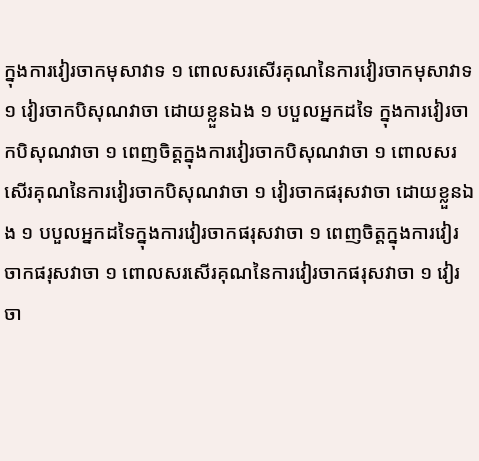ក្នុងការវៀរចាកមុសាវាទ ១ ពោលសរសើរគុណនៃការវៀរចាកមុសាវាទ ១ វៀរចាកបិសុណវាចា ដោយខ្លួនឯង ១ បបួលអ្នកដទៃ ក្នុងការវៀរចាកបិសុណវាចា ១ ពេញចិត្តក្នុងការវៀរចាកបិសុណវាចា ១ ពោលសរសើរគុណនៃការវៀរចាកបិសុណវាចា ១ វៀរចាកផរុសវាចា ដោយខ្លួនឯង ១ បបួលអ្នកដទៃក្នុងការវៀរចាកផរុសវាចា ១ ពេញចិត្តក្នុងការវៀរចាកផរុសវាចា ១ ពោលសរសើរគុណនៃការវៀរចាកផរុសវាចា ១ វៀរចា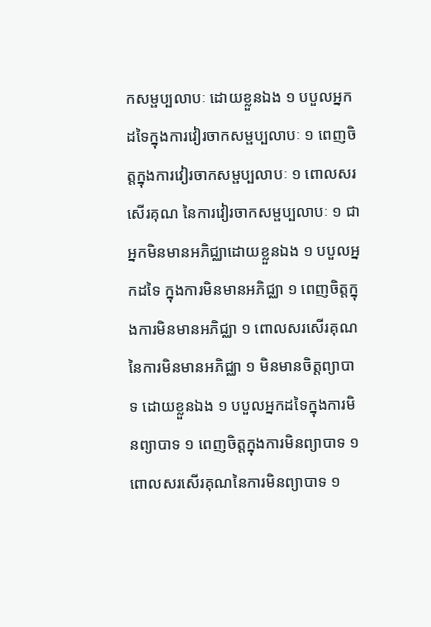កសម្ផប្បលាបៈ ដោយខ្លួនឯង ១ បបួលអ្នកដទៃក្នុងការវៀរចាកសម្ផប្បលាបៈ ១ ពេញចិត្តក្នុងការវៀរចាកសម្ផប្បលាបៈ ១ ពោលសរសើរគុណ នៃការវៀរចាកសម្ផប្បលាបៈ ១ ជាអ្នកមិនមានអភិជ្ឈាដោយខ្លួនឯង ១ បបួលអ្នកដទៃ ក្នុងការមិនមានអភិជ្ឈា ១ ពេញចិត្តក្នុងការមិនមានអភិជ្ឈា ១ ពោលសរសើរគុណនៃការមិនមានអភិជ្ឈា ១ មិនមានចិត្តព្យាបាទ ដោយខ្លួនឯង ១ បបួលអ្នកដទៃក្នុងការមិនព្យាបាទ ១ ពេញចិត្តក្នុងការមិនព្យាបាទ ១ ពោលសរសើរគុណនៃការមិនព្យាបាទ ១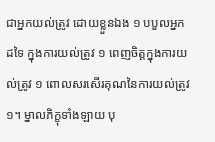ជាអ្នកយល់ត្រូវ ដោយខ្លួនឯង ១ បបួលអ្នកដទៃ ក្នុងការយល់ត្រូវ ១ ពេញចិត្តក្នុងការយល់ត្រូវ ១ ពោលសរសើរគុណនៃការយល់ត្រូវ ១។ ម្នាលភិក្ខុទាំងឡាយ បុ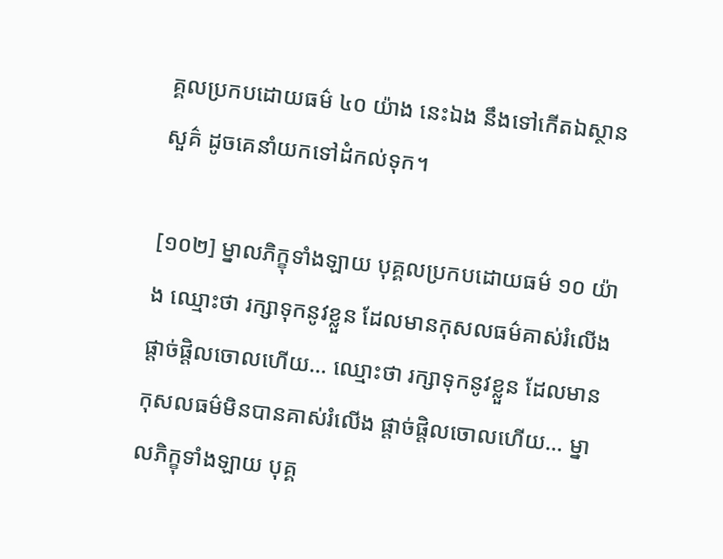គ្គលប្រកបដោយធម៌ ៤០ យ៉ាង នេះឯង នឹងទៅកើតឯស្ថានសួគ៌ ដូចគេនាំយកទៅដំកល់ទុក។

[១០២] ម្នាលភិក្ខុទាំងឡាយ បុគ្គលប្រកបដោយធម៌ ១០ យ៉ាង ឈ្មោះថា រក្សាទុកនូវខ្លួន ដែលមានកុសលធម៌គាស់រំលើង ផ្តាច់ផ្តិលចោលហើយ… ឈ្មោះថា រក្សាទុកនូវខ្លួន ដែលមានកុសលធម៌មិនបានគាស់រំលើង ផ្តាច់ផ្តិលចោលហើយ… ម្នាលភិក្ខុទាំងឡាយ បុគ្គ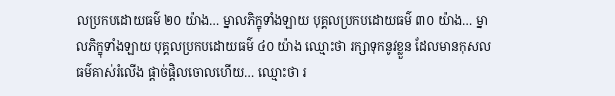លប្រកបដោយធម៌ ២០ យ៉ាង… ម្នាលភិក្ខុទាំងឡាយ បុគ្គលប្រកបដោយធម៌ ៣០ យ៉ាង… ម្នាលភិក្ខុទាំងឡាយ បុគ្គលប្រកបដោយធម៌ ៤០ យ៉ាង ឈ្មោះថា រក្សាទុកនូវខ្លួន ដែលមានកុសលធម៌គាស់រំលើង ផ្តាច់ផ្តិលចោលហើយ… ឈ្មោះថា រ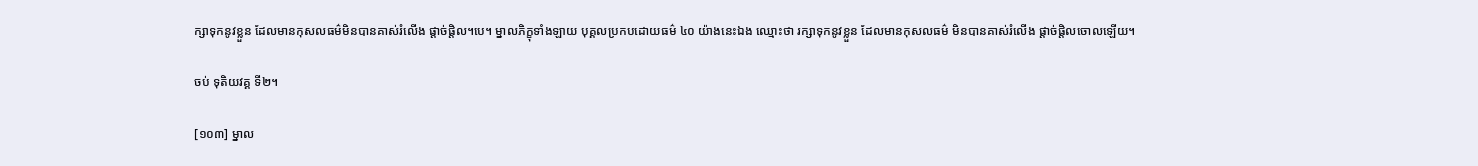ក្សាទុកនូវខ្លួន ដែលមានកុសលធម៌មិនបានគាស់រំលើង ផ្តាច់ផ្តិល។បេ។ ម្នាលភិក្ខុទាំងឡាយ បុគ្គលប្រកបដោយធម៌ ៤០ យ៉ាងនេះឯង ឈ្មោះថា រក្សាទុកនូវខ្លួន ដែលមានកុសលធម៌ មិនបានគាស់រំលើង ផ្តាច់ផ្តិលចោលឡើយ។

ចប់ ទុតិយវគ្គ ទី២។

[១០៣] ម្នាល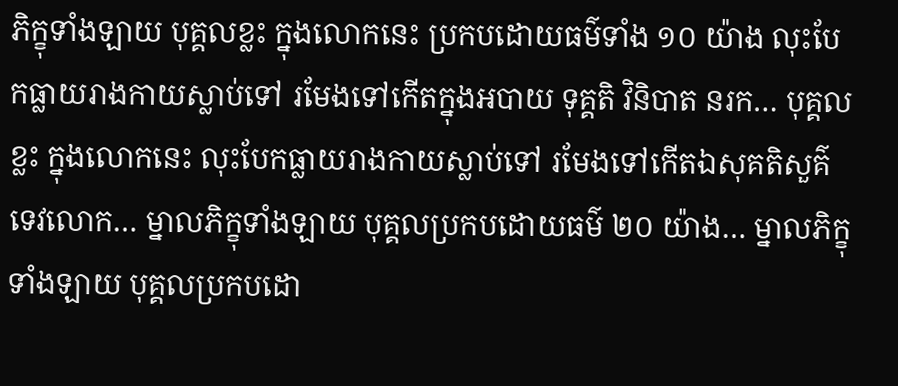ភិក្ខុទាំងឡាយ បុគ្គលខ្លះ ក្នុងលោកនេះ ប្រកបដោយធម៌ទាំង ១០ យ៉ាង លុះបែកធ្លាយរាងកាយស្លាប់ទៅ រមែងទៅកើតក្នុងអបាយ ទុគ្គតិ វិនិបាត នរក… បុគ្គលខ្លះ ក្នុងលោកនេះ លុះបែកធ្លាយរាងកាយស្លាប់ទៅ រមែងទៅកើតឯសុគតិសួគ៌ ទេវលោក… ម្នាលភិក្ខុទាំងឡាយ បុគ្គលប្រកបដោយធម៌ ២០ យ៉ាង… ម្នាលភិក្ខុទាំងឡាយ បុគ្គលប្រកបដោ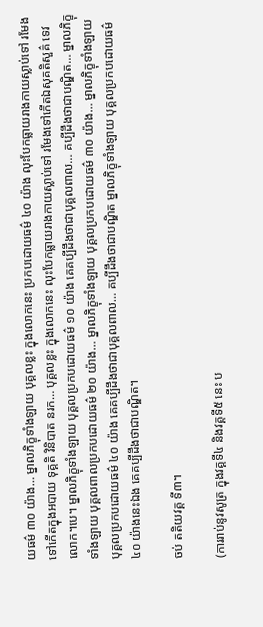យធម៌ ៣០ យ៉ាង… ម្នាលភិក្ខុទាំងឡាយ បុគ្គលខ្លះ ក្នុងលោកនេះ ប្រកបដោយធម៌ ៤០ យ៉ាង លុះបែកធ្លាយរាងកាយស្លាប់ទៅ រមែងទៅកើតក្នុងអបាយ ទុគ្គតិ វិនិបាត នរក… បុគ្គលខ្លះ ក្នុងលោកនេះ លុះបែកធ្លាយរាងកាយស្លាប់ទៅ រមែងទៅកើតឯសុគតិសួគ៌ ទេវលោក។បេ។ ម្នាលភិក្ខុទាំងឡាយ បុគ្គលប្រកបដោយធម៌ ១០ យ៉ាង គេគប្បីដឹងថាជាបុគ្គលពាល… គប្បីដឹងថាជាបណ្ឌិត… ម្នាលភិក្ខុទាំងឡាយ បុគ្គលពាលប្រកបដោយធម៌ ២០ យ៉ាង… ម្នាលភិក្ខុទាំងឡាយ បុគ្គលប្រកបដោយធម៌ ៣០ យ៉ាង… ម្នាលភិក្ខុទាំងឡាយ បុគ្គលប្រកបដោយធម៌ ៤០ យ៉ាង គេគប្បីដឹងថាជាបុគ្គលពាល… គប្បីដឹងថាជាបណ្ឌិត ម្នាលភិក្ខុទាំងឡាយ បុគ្គលប្រកបដោយធម៌ ៤០ យ៉ាងនេះឯង គេគប្បីដឹងថាជាបណ្ឌិត។

ចប់ តតិយវគ្គ ទី៣។

(ការរាប់នូវសូត្រ ក្នុងវគ្គទី៤ និងវគ្គទី៥ នេះ ប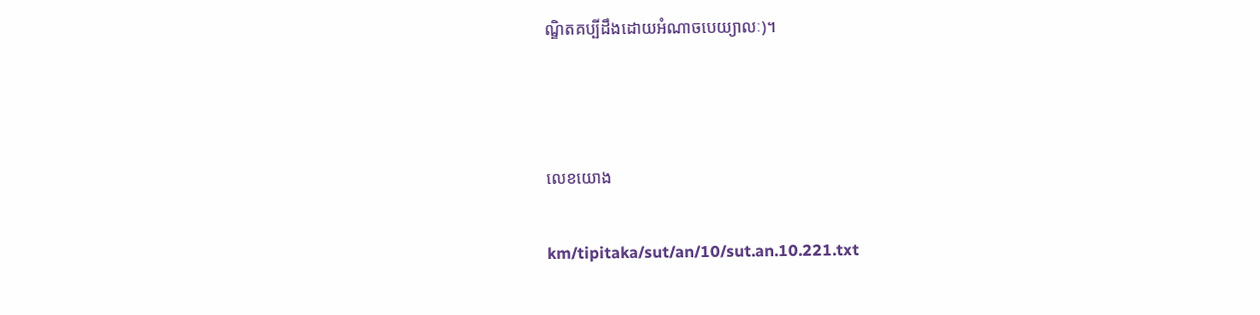ណ្ឌិតគប្បីដឹងដោយអំណាចបេយ្យាលៈ)។



លេខយោង

km/tipitaka/sut/an/10/sut.an.10.221.txt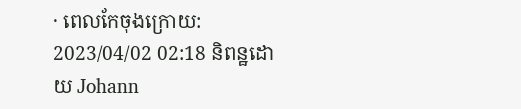· ពេលកែចុងក្រោយ: 2023/04/02 02:18 និពន្ឋដោយ Johann